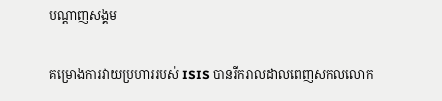បណ្តាញសង្គម

គម្រោងការវាយប្រហាររបស់ ISIS បានរីករាលដាលពេញសកលលោក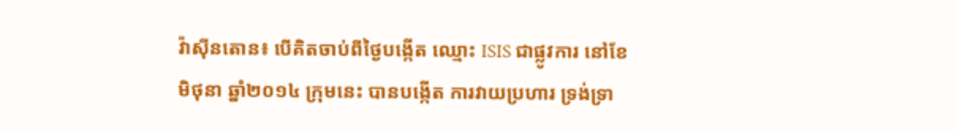វ៉ាស៊ីនតោន៖ បើគិតចាប់ពីថ្ងៃបង្កើត ឈ្មោះ ISIS ជាផ្លូវការ នៅខែមិថុនា ឆ្នាំ២០១៤ ក្រុមនេះ បានបង្កើត ការវាយប្រហារ ទ្រង់ទ្រា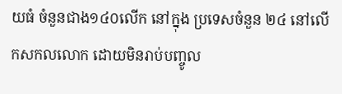យធំ ចំនួនជាង១៤០លើក នៅក្នុង ប្រទេសចំនួន ២៤ នៅលើកសកលលោក ដោយមិនរាប់បញ្ចូល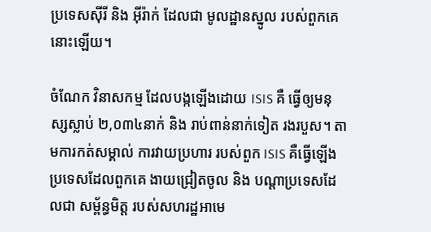ប្រទេសស៊ីរី និង អ៊ីរ៉ាក់ ដែលជា មូលដ្ឋានស្នូល របស់ពួកគេនោះឡើយ។

ចំណែក វិនាសកម្ម ដែលបង្កឡើងដោយ ISIS គឺ ធ្វើឲ្យមនុស្សស្លាប់ ២,០៣៤នាក់ និង រាប់ពាន់នាក់ទៀត រងរបួស។ តាមការកត់សម្គាល់ ការវាយប្រហារ របស់ពួក ISIS គឺធ្វើឡើង ប្រទេសដែលពួកគេ ងាយជ្រៀតចូល និង បណ្តាប្រទេសដែលជា សម្ព័ន្ធមិត្ត របស់សហរដ្ឋអាមេ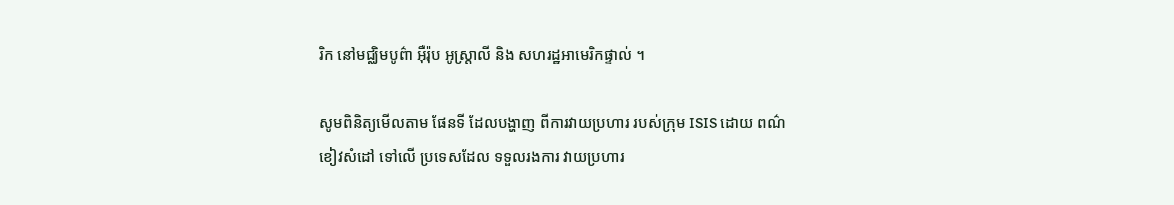រិក នៅមជ្ឈិមបូព៌ា អ៊ឺរ៉ុប អូស្ត្រាលី និង សហរដ្ឋអាមេរិកផ្ទាល់ ។

សូមពិនិត្យមើលតាម ផែនទី ដែលបង្ហាញ ពីការវាយប្រហារ របស់ក្រុម ISIS ដោយ ពណ៌ខៀវសំដៅ ទៅលើ ប្រទេសដែល ទទួលរងការ វាយប្រហារ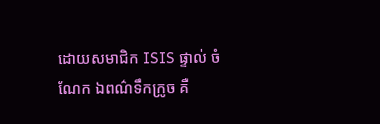ដោយសមាជិក ISIS ផ្ទាល់ ចំណែក ឯពណ៌ទឹកក្រូច គឺ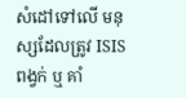សំដៅទៅលើ មនុស្សដែលត្រូវ ISIS ពង្វក់ ឬ គាំ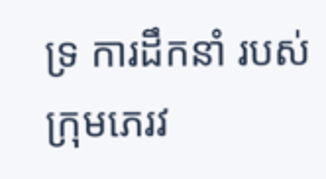ទ្រ ការដឹកនាំ របស់ក្រុមភេរវ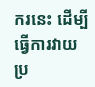ករនេះ ដើម្បីធ្វើការវាយប្រ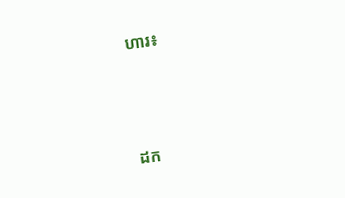ហារ៖



ដក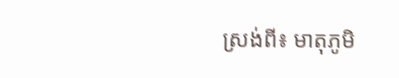ស្រង់ពី៖ មាតុភូមិ